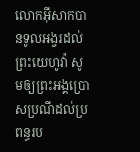លោកអ៊ីសាកបានទូលអង្វរដល់ព្រះយេហូវ៉ា សូមឲ្យព្រះអង្គប្រោសប្រណីដល់ប្រពន្ធរប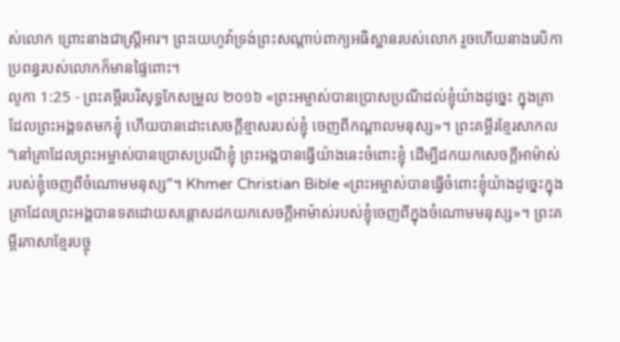ស់លោក ព្រោះនាងជាស្ត្រីអារ។ ព្រះយេហូវ៉ាទ្រង់ព្រះសណ្ដាប់ពាក្យអធិស្ឋានរបស់លោក រួចហើយនាងរេបិកាប្រពន្ធរបស់លោកក៏មានផ្ទៃពោះ។
លូកា 1:25 - ព្រះគម្ពីរបរិសុទ្ធកែសម្រួល ២០១៦ «ព្រះអម្ចាស់បានប្រោសប្រណីដល់ខ្ញុំយ៉ាងដូច្នេះ ក្នុងគ្រាដែលព្រះអង្គទតមកខ្ញុំ ហើយបានដោះសេចក្តីខ្មាសរបស់ខ្ញុំ ចេញពីកណ្តាលមនុស្ស»។ ព្រះគម្ពីរខ្មែរសាកល “នៅគ្រាដែលព្រះអម្ចាស់បានប្រោសប្រណីខ្ញុំ ព្រះអង្គបានធ្វើយ៉ាងនេះចំពោះខ្ញុំ ដើម្បីដកយកសេចក្ដីអាម៉ាស់របស់ខ្ញុំចេញពីចំណោមមនុស្ស”។ Khmer Christian Bible «ព្រះអម្ចាស់បានធ្វើចំពោះខ្ញុំយ៉ាងដូច្នេះក្នុងគ្រាដែលព្រះអង្គបានទតដោយសន្ដោសដកយកសេចក្តីអាម៉ាស់របស់ខ្ញុំចេញពីក្នុងចំណោមមនុស្ស»។ ព្រះគម្ពីរភាសាខ្មែរបច្ចុ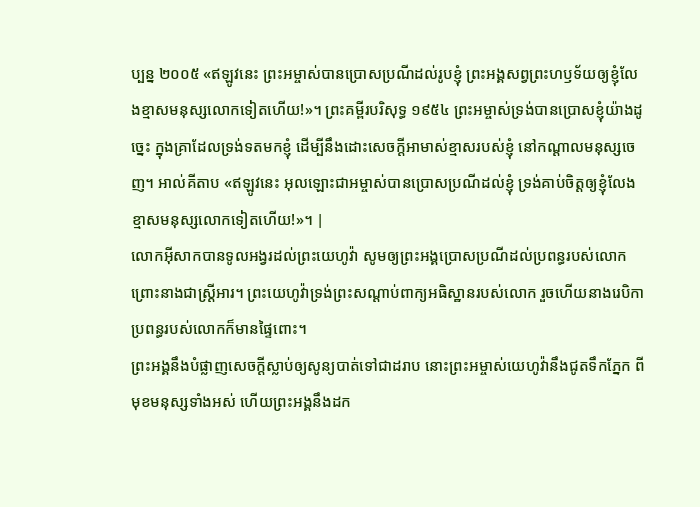ប្បន្ន ២០០៥ «ឥឡូវនេះ ព្រះអម្ចាស់បានប្រោសប្រណីដល់រូបខ្ញុំ ព្រះអង្គសព្វព្រះហឫទ័យឲ្យខ្ញុំលែងខ្មាសមនុស្សលោកទៀតហើយ!»។ ព្រះគម្ពីរបរិសុទ្ធ ១៩៥៤ ព្រះអម្ចាស់ទ្រង់បានប្រោសខ្ញុំយ៉ាងដូច្នេះ ក្នុងគ្រាដែលទ្រង់ទតមកខ្ញុំ ដើម្បីនឹងដោះសេចក្ដីអាមាស់ខ្មាសរបស់ខ្ញុំ នៅកណ្តាលមនុស្សចេញ។ អាល់គីតាប «ឥឡូវនេះ អុលឡោះជាអម្ចាស់បានប្រោសប្រណីដល់ខ្ញុំ ទ្រង់គាប់ចិត្តឲ្យខ្ញុំលែងខ្មាសមនុស្សលោកទៀតហើយ!»។ |
លោកអ៊ីសាកបានទូលអង្វរដល់ព្រះយេហូវ៉ា សូមឲ្យព្រះអង្គប្រោសប្រណីដល់ប្រពន្ធរបស់លោក ព្រោះនាងជាស្ត្រីអារ។ ព្រះយេហូវ៉ាទ្រង់ព្រះសណ្ដាប់ពាក្យអធិស្ឋានរបស់លោក រួចហើយនាងរេបិកាប្រពន្ធរបស់លោកក៏មានផ្ទៃពោះ។
ព្រះអង្គនឹងបំផ្លាញសេចក្ដីស្លាប់ឲ្យសូន្យបាត់ទៅជាដរាប នោះព្រះអម្ចាស់យេហូវ៉ានឹងជូតទឹកភ្នែក ពីមុខមនុស្សទាំងអស់ ហើយព្រះអង្គនឹងដក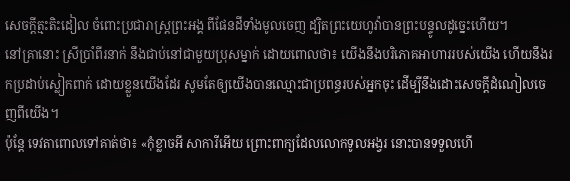សេចក្ដីត្មះតិះដៀល ចំពោះប្រជារាស្ត្រព្រះអង្គ ពីផែនដីទាំងមូលចេញ ដ្បិតព្រះយេហូវ៉ាបានព្រះបន្ទូលដូច្នេះហើយ។
នៅគ្រានោះ ស្រីប្រាំពីរនាក់ នឹងជាប់នៅជាមួយប្រុសម្នាក់ ដោយពោលថា៖ យើងនឹងបរិភោគអាហាររបស់យើង ហើយនឹងរកប្រដាប់ស្លៀកពាក់ ដោយខ្លួនយើងដែរ សូមតែឲ្យយើងបានឈ្មោះជាប្រពន្ធរបស់អ្នកចុះ ដើម្បីនឹងដោះសេចក្ដីដំណៀលចេញពីយើង។
ប៉ុន្តែ ទេវតាពោលទៅគាត់ថា៖ «កុំខ្លាចអី សាការីអើយ ព្រោះពាក្យដែលលោកទូលអង្វរ នោះបានទទួលហើ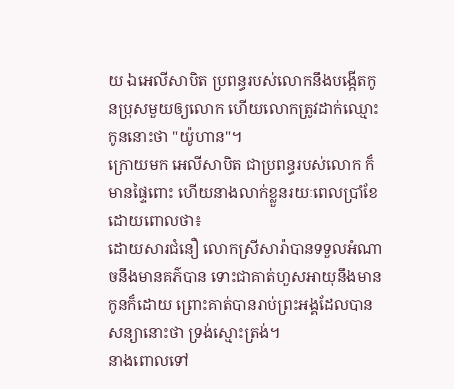យ ឯអេលីសាបិត ប្រពន្ធរបស់លោកនឹងបង្កើតកូនប្រុសមួយឲ្យលោក ហើយលោកត្រូវដាក់ឈ្មោះកូននោះថា "យ៉ូហាន"។
ក្រោយមក អេលីសាបិត ជាប្រពន្ធរបស់លោក ក៏មានផ្ទៃពោះ ហើយនាងលាក់ខ្លួនរយៈពេលប្រាំខែ ដោយពោលថា៖
ដោយសារជំនឿ លោកស្រីសារ៉ាបានទទួលអំណាចនឹងមានគភ៌បាន ទោះជាគាត់ហួសអាយុនឹងមានកូនក៏ដោយ ព្រោះគាត់បានរាប់ព្រះអង្គដែលបានសន្យានោះថា ទ្រង់ស្មោះត្រង់។
នាងពោលទៅ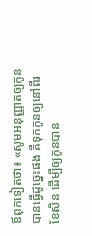ឪពុកទៀតថា៖ «សូមអនុញ្ញាតឲ្យកូនបានធ្វើដូច្នេះផង គឺទុកកូនឲ្យនៅពីរខែសិន ដើម្បីឲ្យកូនបាន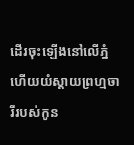ដើរចុះឡើងនៅលើភ្នំ ហើយយំស្តាយព្រហ្មចារីរបស់កូន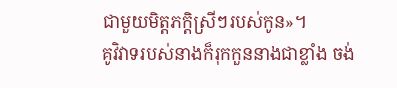ជាមួយមិត្តភក្ដិស្រីៗរបស់កូន»។
គូវិវាទរបស់នាងក៏រុកកួននាងជាខ្លាំង ចង់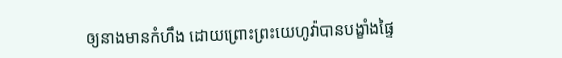ឲ្យនាងមានកំហឹង ដោយព្រោះព្រះយេហូវ៉ាបានបង្ខាំងផ្ទៃ